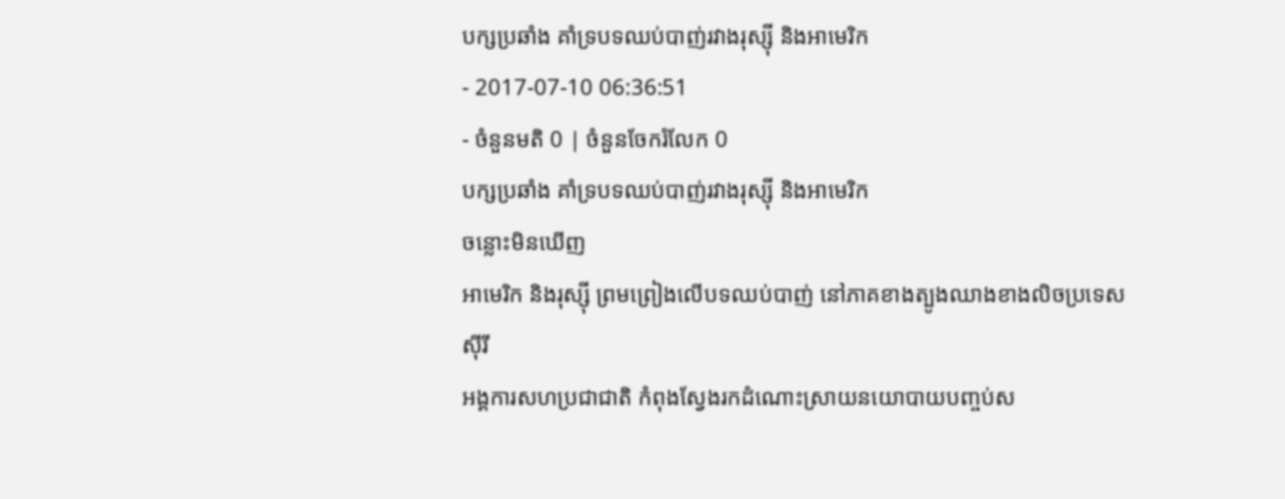បក្សប្រឆាំង គាំទ្របទឈប់បាញ់រវាងរុស្ស៊ី និងអាមេរិក
- 2017-07-10 06:36:51
- ចំនួនមតិ 0 | ចំនួនចែករំលែក 0
បក្សប្រឆាំង គាំទ្របទឈប់បាញ់រវាងរុស្ស៊ី និងអាមេរិក
ចន្លោះមិនឃើញ
អាមេរិក និងរុស្ស៊ី ព្រមព្រៀងលើបទឈប់បាញ់ នៅភាគខាងត្បូងឈាងខាងលិចប្រទេសស៊ីរី
អង្គការសហប្រជាជាតិ កំពុងស្វែងរកដំណោះស្រាយនយោបាយបញ្ចប់ស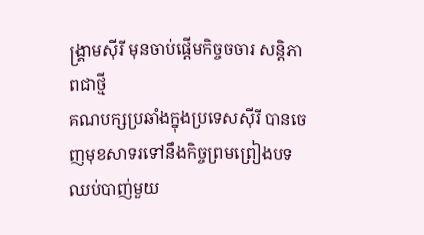ង្គ្រាមស៊ីរី មុនចាប់ផ្តើមកិច្ចចចារ សន្តិភាពជាថ្មី
គណបក្សប្រឆាំងក្នុងប្រទេសស៊ីរី បានចេញមុខសាទរទៅនឹងកិច្ចព្រមព្រៀងបទឈប់បាញ់មួយ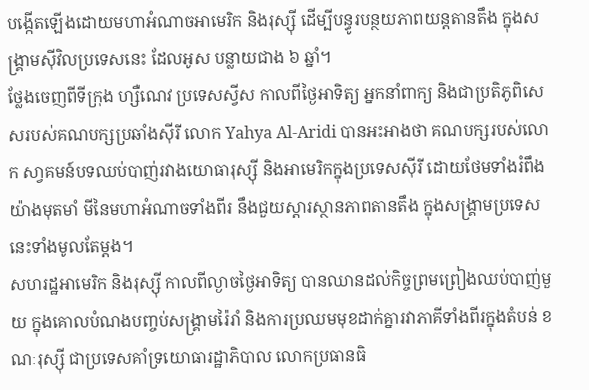បង្កើតឡើងដោយមហាអំណាចអាមេរិក និងរុស្ស៊ី ដើម្បីបន្ធូរបន្ថយភាពយន្តតានតឹង ក្នុងសង្គ្រាមស៊ីវិលប្រទេសនេះ ដែលអូស បន្លាយជាង ៦ ឆ្នាំ។
ថ្លែងចេញពីទីក្រុង ហ្សឺណេវ ប្រទេសស្វីស កាលពីថ្ងៃអាទិត្យ អ្នកនាំពាក្យ និងជាប្រតិភូពិសេសរបស់គណបក្សប្រឆាំងស៊ីរី លោក Yahya Al-Aridi បានអះអាងថា គណបក្សរបស់លោក សា្វគមន៍បទឈប់បាញ់រវាងយោធារុស្ស៊ី និងអាមេរិកក្នុងប្រទេសស៊ីរី ដោយថែមទាំងរំពឹងយ៉ាងមុតមាំ មីនៃមហាអំណាចទាំងពីរ នឹងជួយស្តារស្ថានភាពតានតឹង ក្នុងសង្គ្រាមប្រទេសនេះទាំងមូលតែម្តង។
សហរដ្ឋអាមេរិក និងរុស្ស៊ី កាលពីល្ងាចថ្ងៃអាទិត្យ បានឈានដល់កិច្ចព្រមព្រៀងឈប់បាញ់មួយ ក្នុងគោលបំណងបញ្ចប់សង្គ្រាមរ៉ៃរាំ និងការប្រឈមមុខដាក់គ្នារវាភាគីទាំងពីរក្នុងតំបន់ ខណៈរុស្ស៊ី ជាប្រទេសគាំទ្រយោធារដ្ឋាភិបាល លោកប្រធានធិ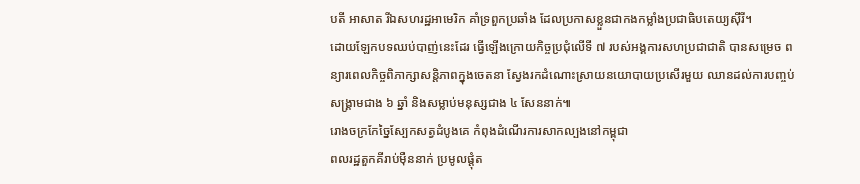បតី អាសាត រីឯសហរដ្ឋអាមេរិក គាំទ្រពួកប្រឆាំង ដែលប្រកាសខ្លួនជាកងកម្លាំងប្រជាធិបតេយ្យស៊ីរី។
ដោយឡែកបទឈប់បាញ់នេះដែរ ធ្វើឡើងក្រោយកិច្ចប្រជុំលើទី ៧ របស់អង្គការសហប្រជាជាតិ បានសម្រេច ពន្យារពេលកិច្ចពិភាក្សាសន្តិភាពក្នុងចេតនា ស្វែងរកដំណោះស្រាយនយោបាយប្រសើរមួយ ឈានដល់ការបញ្ចប់សង្គ្រាមជាង ៦ ឆ្នាំ និងសម្លាប់មនុស្សជាង ៤ សែននាក់៕
រោងចក្រកែច្នៃស្បែកសត្វដំបូងគេ កំពុងដំណើរការសាកល្បងនៅកម្ពុជា
ពលរដ្ឋតួកគីរាប់ម៉ឺននាក់ ប្រមូលផ្ដុំត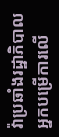វ៉ាប្រឆាំងរដ្ឋាភិបាល
អ្នកបម្រើការលើ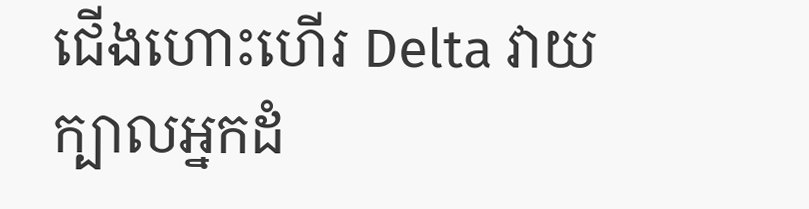ជើងហោះហើរ Delta វាយក្បាលអ្នកដំ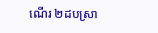ណើរ ២ដបស្រា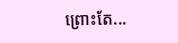ព្រោះតែ...